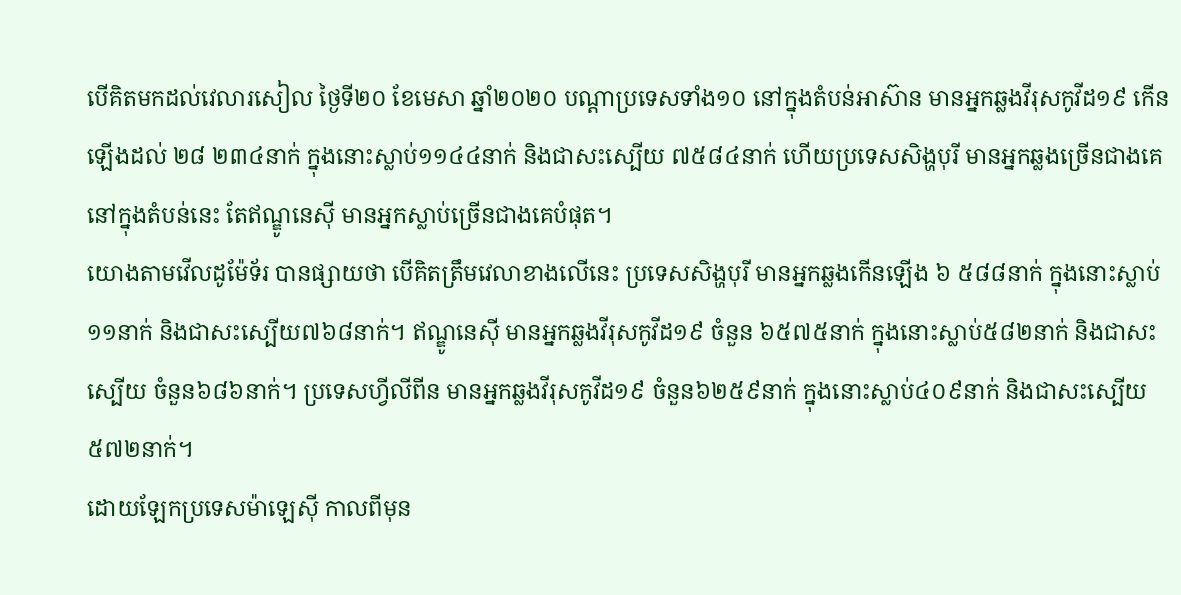បើគិតមកដល់វេលារសៀល ថ្ងៃទី២០ ខែមេសា ឆ្នាំ២០២០ បណ្ដាប្រទេសទាំង១០ នៅក្នុងតំបន់អាស៊ាន មានអ្នកឆ្លងវីរុសកូវីដ១៩ កើនឡើងដល់ ២៨ ២៣៤នាក់ ក្នុងនោះស្លាប់១១៤៤នាក់ និងជាសះស្បើយ ៧៥៨៤នាក់ ហើយប្រទេសសិង្ហបុរី មានអ្នកឆ្លងច្រើនជាងគេ នៅក្នុងតំបន់នេះ តែឥណ្ឌូនេស៊ី មានអ្នកស្លាប់ច្រើនជាងគេបំផុត។
យោងតាមវើលដូម៉ែទ័រ បានផ្សាយថា បើគិតត្រឹមវេលាខាងលើនេះ ប្រទេសសិង្ហបុរី មានអ្នកឆ្លងកើនឡើង ៦ ៥៨៨នាក់ ក្នុងនោះស្លាប់១១នាក់ និងជាសះស្បើយ៧៦៨នាក់។ ឥណ្ឌូនេស៊ី មានអ្នកឆ្លងវីរុសកូវីដ១៩ ចំនួន ៦៥៧៥នាក់ ក្នុងនោះស្លាប់៥៨២នាក់ និងជាសះស្បើយ ចំនួន៦៨៦នាក់។ ប្រទេសហ្វីលីពីន មានអ្នកឆ្លងវីរុសកូវីដ១៩ ចំនួន៦២៥៩នាក់ ក្នុងនោះស្លាប់៤០៩នាក់ និងជាសះស្បើយ ៥៧២នាក់។
ដោយឡែកប្រទេសម៉ាឡេស៊ី កាលពីមុន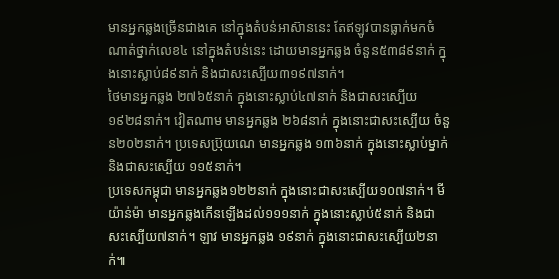មានអ្នកឆ្លងច្រើនជាងគេ នៅក្នុងតំបន់អាស៊ាននេះ តែឥឡូវបានធ្លាក់មកចំណាត់ថ្នាក់លេខ៤ នៅក្នុងតំបន់នេះ ដោយមានអ្នកឆ្លង ចំនួន៥៣៨៩នាក់ ក្នុងនោះស្លាប់៨៩នាក់ និងជាសះស្បើយ៣១៩៧នាក់។
ថៃមានអ្នកឆ្លង ២៧៦៥នាក់ ក្នុងនោះស្លាប់៤៧នាក់ និងជាសះស្បើយ១៩២៨នាក់។ វៀតណាម មានអ្នកឆ្លង ២៦៨នាក់ ក្នុងនោះជាសះស្បើយ ចំនួន២០២នាក់។ ប្រទេសប៊្រុយណេ មានអ្នកឆ្លង ១៣៦នាក់ ក្នុងនោះស្លាប់ម្នាក់ និងជាសះស្បើយ ១១៥នាក់។
ប្រទេសកម្ពុជា មានអ្នកឆ្លង១២២នាក់ ក្នុងនោះជាសះស្បើយ១០៧នាក់។ មីយ៉ាន់ម៉ា មានអ្នកឆ្លងកើនឡើងដល់១១១នាក់ ក្នុងនោះស្លាប់៥នាក់ និងជាសះស្បើយ៧នាក់។ ឡាវ មានអ្នកឆ្លង ១៩នាក់ ក្នុងនោះជាសះស្បើយ២នាក់៕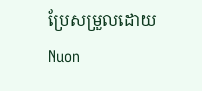ប្រែសម្រួលដោយ Nuon